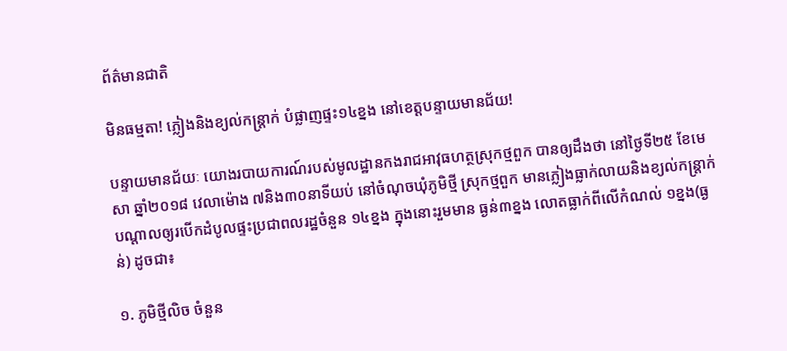ព័ត៌មានជាតិ

មិនធម្មតា! ភ្លៀងនិងខ្យល់កន្ត្រាក់ បំផ្លាញផ្ទះ១៤ខ្នង នៅខេត្តបន្ទាយមានជ័យ!

បន្ទាយមានជ័យៈ យោងរបាយការណ៍របស់មូលដ្ឋានកងរាជអាវុធហត្ថស្រុកថ្មពួក បានឲ្យដឹងថា នៅថ្ងៃទី២៥ ខែមេសា ឆ្នាំ២០១៨ វេលាម៉ោង ៧និង៣០នាទីយប់ នៅចំណុចឃុំភូមិថ្មី ស្រុកថ្មពួក មានភ្លៀងធ្លាក់លាយនិងខ្យល់កន្ត្រាក់ បណ្តាលឲ្យរបើកដំបូលផ្ទះប្រជាពលរដ្ឋចំនួន ១៤ខ្នង ក្នុងនោះរួមមាន ធ្ងន់៣ខ្នង លោតធ្លាក់ពីលើកំណល់ ១ខ្នង(ធ្ងន់) ដូចជា៖

១. ភូមិថ្មីលិច ចំនួន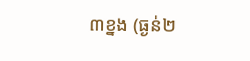៣ខ្នង (ធ្ងន់២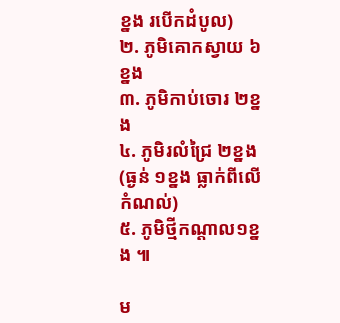ខ្នង របើកដំបូល)
២. ភូមិគោកស្វាយ ៦ខ្នង
៣. ភូមិកាប់ចោរ ២ខ្នង
៤. ភូមិរលំជ្រៃ ២ខ្នង(ធ្ងន់ ១ខ្នង ធ្លាក់ពីលើកំណល់)
៥. ភូមិថ្មីកណ្តាល១ខ្នង ៕

ម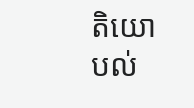តិយោបល់